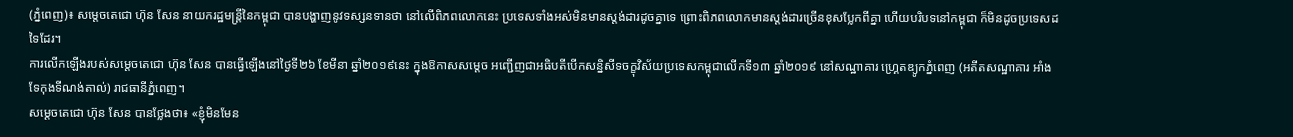(ភ្នំពេញ)៖ សម្តេចតេជោ ហ៊ុន សែន នាយករដ្ឋមន្រ្តីនៃកម្ពុជា បានបង្ហាញនូវទស្សនទានថា នៅលើពិភពលោកនេះ ប្រទេសទាំងអស់មិនមានស្តង់ដារដូចគ្នាទេ ព្រោះពិភពលោកមានស្តង់ដារច្រើនខុសប្លែកពីគ្នា ហើយបរិបទនៅកម្ពុជា ក៏មិនដូចប្រទេសដទៃដែរ។
ការលើកឡើងរបស់សម្តេចតេជោ ហ៊ុន សែន បានធ្វើឡើងនៅថ្ងៃទី២៦ ខែមីនា ឆ្នាំ២០១៩នេះ ក្នុងឱកាសសម្តេច អញ្ជើញជាអធិបតីបើកសន្និសីទចក្ខុវិស័យប្រទេសកម្ពុជាលើកទី១៣ ឆ្នាំ២០១៩ នៅសណ្ឋាគារ ហ្គ្រេតឌ្យូកភ្នំពេញ (អតីតសណ្ឋាគារ អាំងទែកុងទីណង់តាល់) រាជធានីភ្នំពេញ។
សម្តេចតេជោ ហ៊ុន សែន បានថ្លែងថា៖ «ខ្ញុំមិនមែន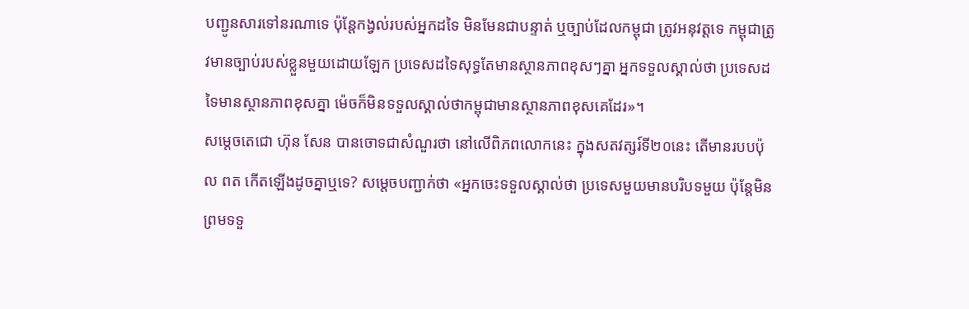បញ្ជូនសារទៅនរណាទេ ប៉ុន្តែកង្វល់របស់អ្នកដទៃ មិនមែនជាបន្ទាត់ ឬច្បាប់ដែលកម្ពុជា ត្រូវអនុវត្តទេ កម្ពុជាត្រូវមានច្បាប់របស់ខ្លួនមួយដោយឡែក ប្រទេសដទៃសុទ្ធតែមានស្ថានភាពខុសៗគ្នា អ្នកទទួលស្គាល់ថា ប្រទេសដទៃមានស្ថានភាពខុសគ្នា ម៉េចក៏មិនទទួលស្គាល់ថាកម្ពុជាមានស្ថានភាពខុសគេដែរ»។
សម្តេចតេជោ ហ៊ុន សែន បានចោទជាសំណួរថា នៅលើពិភពលោកនេះ ក្នុងសតវត្សរ៍ទី២០នេះ តើមានរបបប៉ុល ពត កើតឡើងដូចគ្នាឬទេ? សម្តេចបញ្ជាក់ថា «អ្នកចេះទទួលស្គាល់ថា ប្រទេសមួយមានបរិបទមួយ ប៉ុន្តែមិនព្រមទទួ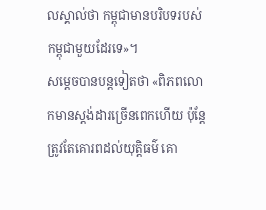លស្គាល់ថា កម្ពុជាមានបរិបទរបស់កម្ពុជាមួយដែរទេ»។
សម្តេចបានបន្តទៀតថា «ពិភពលោកមានស្តង់ដារច្រើនពេកហើយ ប៉ុន្តែត្រូវតែគោរពដល់យុត្តិធម៌ គោ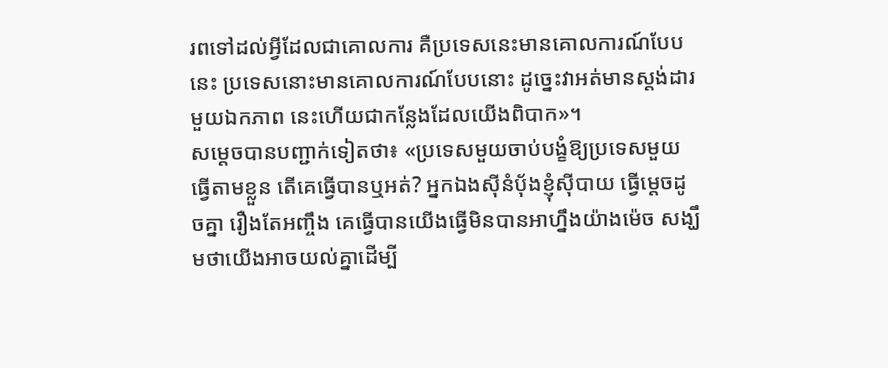រពទៅដល់អ្វីដែលជាគោលការ គឺប្រទេសនេះមានគោលការណ៍បែបនេះ ប្រទេសនោះមានគោលការណ៍បែបនោះ ដូច្នេះវាអត់មានស្តង់ដារមួយឯកភាព នេះហើយជាកន្លែងដែលយើងពិបាក»។
សម្តេចបានបញ្ជាក់ទៀតថា៖ «ប្រទេសមួយចាប់បង្ខំឱ្យប្រទេសមួយធ្វើតាមខ្លួន តើគេធ្វើបានឬអត់? អ្នកឯងស៊ីនំប៉័ងខ្ញុំស៊ីបាយ ធ្វើម្តេចដូចគ្នា រឿងតែអញ្ចឹង គេធ្វើបានយើងធ្វើមិនបានអាហ្នឹងយ៉ាងម៉េច សង្ឃឹមថាយើងអាចយល់គ្នាដើម្បី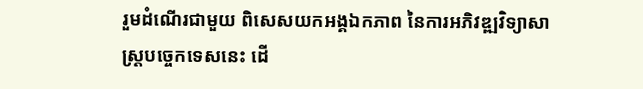រួមដំណើរជាមួយ ពិសេសយកអង្គឯកភាព នៃការអភិវឌ្ឍវិទ្យាសាស្រ្តបច្ចេកទេសនេះ ដើ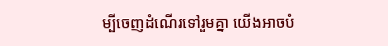ម្បីចេញដំណើរទៅរួមគ្នា យើងអាចបំ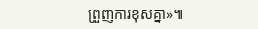ព្រួញការខុសគ្នា»៕